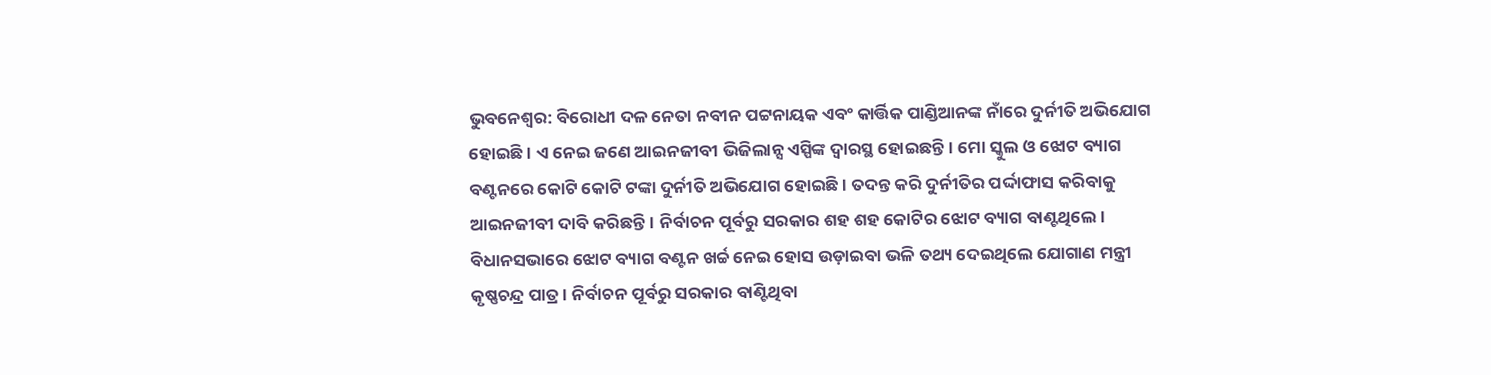ଭୁବନେଶ୍ୱର: ବିରୋଧୀ ଦଳ ନେତା ନବୀନ ପଟ୍ଟନାୟକ ଏବଂ କାର୍ତ୍ତିକ ପାଣ୍ଡିଆନଙ୍କ ନାଁରେ ଦୁର୍ନୀତି ଅଭିଯୋଗ ହୋଇଛି । ଏ ନେଇ ଜଣେ ଆଇନଜୀବୀ ଭିଜିଲାନ୍ସ ଏସ୍ପିଙ୍କ ଦ୍ୱାରସ୍ଥ ହୋଇଛନ୍ତି। ମୋ ସ୍କୁଲ ଓ ଝୋଟ ବ୍ୟାଗ ବଣ୍ଟନରେ କୋଟି କୋଟି ଟଙ୍କା ଦୁର୍ନୀତି ଅଭିଯୋଗ ହୋଇଛି । ତଦନ୍ତ କରି ଦୁର୍ନୀତିର ପର୍ଦ୍ଦାଫାସ କରିବାକୁ ଆଇନଜୀବୀ ଦାବି କରିଛନ୍ତି। ନିର୍ବାଚନ ପୂର୍ବରୁ ସରକାର ଶହ ଶହ କୋଟିର ଝୋଟ ବ୍ୟାଗ ବାଣ୍ଟଥିଲେ। ବିଧାନସଭାରେ ଝୋଟ ବ୍ୟାଗ ବଣ୍ଟନ ଖର୍ଚ୍ଚ ନେଇ ହୋସ ଉଡ଼ାଇବା ଭଳି ତଥ୍ୟ ଦେଇଥିଲେ ଯୋଗାଣ ମନ୍ତ୍ରୀ କୃଷ୍ଣଚନ୍ଦ୍ର ପାତ୍ର । ନିର୍ବାଚନ ପୂର୍ବରୁ ସରକାର ବାଣ୍ଟିଥିବା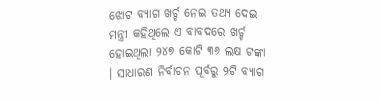ଝୋଟ ବ୍ୟାଗ ଖର୍ଚ୍ଚ ନେଇ ତଥ୍ୟ ଦେଇ ମନ୍ତ୍ରୀ କହିଥିଲେ ଏ ବାବଦରେ ଖର୍ଚ୍ଚ ହୋଇଥିଲା ୨୪୭ କୋଟି ୩୬ ଲକ୍ଷ ଟଙ୍କା । ସାଧାରଣ ନିର୍ବାଚନ ପୂର୍ବରୁ ୨ଟି ବ୍ୟାଗ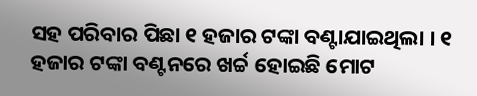ସହ ପରିବାର ପିଛା ୧ ହଜାର ଟଙ୍କା ବଣ୍ଟାଯାଇଥିଲା । ୧ ହଜାର ଟଙ୍କା ବଣ୍ଟନରେ ଖର୍ଚ୍ଚ ହୋଇଛି ମୋଟ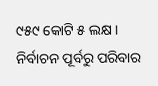୯୫୯ କୋଟି ୫ ଲକ୍ଷ । ନିର୍ବାଚନ ପୂର୍ବରୁ ପରିବାର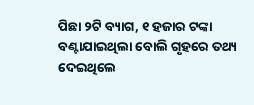ପିଛା ୨ଟି ବ୍ୟାଗ, ୧ ହଜାର ଟଙ୍କା ବଣ୍ଟାଯାଇଥିଲା ବୋଲି ଗୃହରେ ତଥ୍ୟ ଦେଇଥିଲେ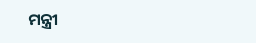ମନ୍ତ୍ରୀ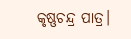କୃଷ୍ଣଚନ୍ଦ୍ର ପାତ୍ର।